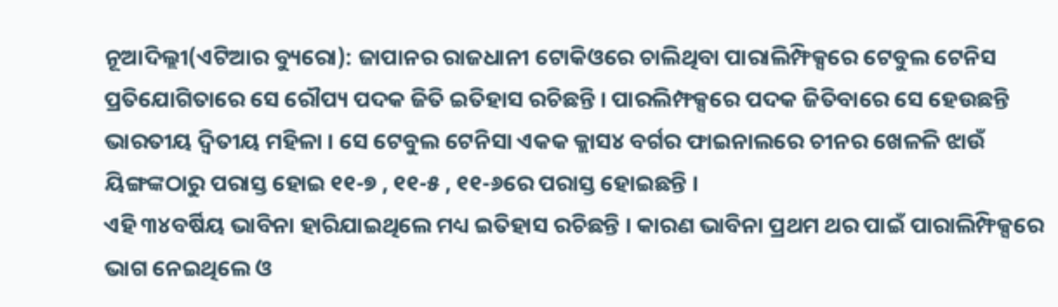ନୂଆଦିଲ୍ଲୀ(ଏଟିଆର ବ୍ୟୁରୋ): ଜାପାନର ରାଜଧାନୀ ଟୋକିଓରେ ଚାଲିଥିବା ପାରାଲିମ୍ଫିକ୍ସରେ ଟେବୁଲ ଟେନିସ ପ୍ରତିଯୋଗିତାରେ ସେ ରୌପ୍ୟ ପଦକ ଜିତି ଇତିହାସ ରଚିଛନ୍ତି । ପାରଲିମ୍ଫକ୍ସରେ ପଦକ ଜିତିବାରେ ସେ ହେଉଛନ୍ତି ଭାରତୀୟ ଦ୍ୱିତୀୟ ମହିଳା । ସେ ଟେବୁଲ ଟେନିସା ଏକକ କ୍ଲାସ୪ ବର୍ଗର ଫାଇନାଲରେ ଚୀନର ଖେଳଳି ଝାଉଁ ୟିଙ୍ଗଙ୍କଠାରୁ ପରାସ୍ତ ହୋଇ ୧୧-୭ , ୧୧-୫ , ୧୧-୬ରେ ପରାସ୍ତ ହୋଇଛନ୍ତି ।
ଏହି ୩୪ବର୍ଷିୟ ଭାବିନା ହାରିଯାଇଥିଲେ ମଧ୍ୟ ଇତିହାସ ରଚିଛନ୍ତି । କାରଣ ଭାବିନା ପ୍ରଥମ ଥର ପାଇଁ ପାରାଲିମ୍ଫିକ୍ସରେ ଭାଗ ନେଇଥିଲେ ଓ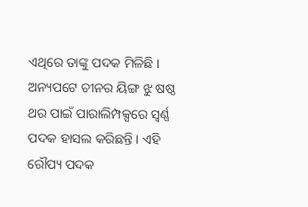ଏଥିରେ ତାଙ୍କୁ ପଦକ ମିଳିଛି । ଅନ୍ୟପଟେ ଚୀନର ୟିଙ୍ଗ ଝୁ ଷଷ୍ଠ ଥର ପାଇଁ ପାରାଲିମ୍ପକ୍ସରେ ସ୍ୱର୍ଣ୍ଣ ପଦକ ହାସଲ କରିଛନ୍ତି । ଏହି ରୌପ୍ୟ ପଦକ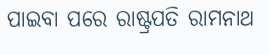ପାଇବା ପରେ ରାଷ୍ଟ୍ରପତି ରାମନାଥ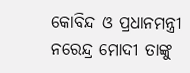କୋବିନ୍ଦ ଓ ପ୍ରଧାନମନ୍ତ୍ରୀ ନରେନ୍ଦ୍ର ମୋଦୀ ତାଙ୍କୁ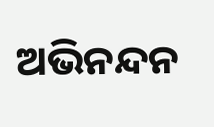ଅଭିନନ୍ଦନ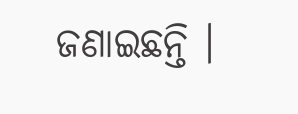ଜଣାଇଛନ୍ତି ।